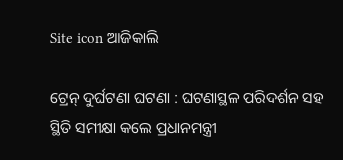Site icon ଆଜିକାଲି

ଟ୍ରେନ୍ ଦୁର୍ଘଟଣା ଘଟଣା : ଘଟଣାସ୍ଥଳ ପରିଦର୍ଶନ ସହ ସ୍ଥିତି ସମୀକ୍ଷା କଲେ ପ୍ରଧାନମନ୍ତ୍ରୀ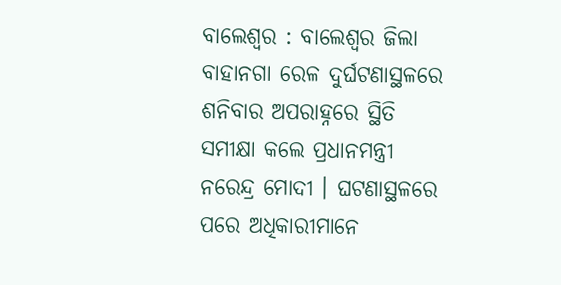ବାଲେଶ୍ୱର : ବାଲେଶ୍ୱର ଜିଲା ବାହାନଗା ରେଳ ଦୁର୍ଘଟଣାସ୍ଥଳରେ ଶନିବାର ଅପରାହ୍ନରେ ସ୍ଥିତି ସମୀକ୍ଷା କଲେ ପ୍ରଧାନମନ୍ତ୍ରୀ ନରେନ୍ଦ୍ର ମୋଦୀ । ଘଟଣାସ୍ଥଳରେ ପରେ ଅଧିକାରୀମାନେ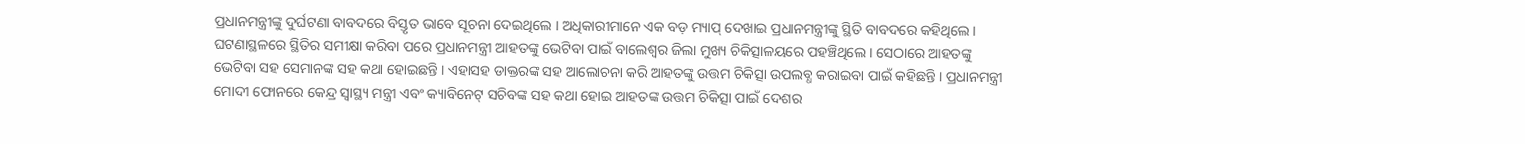ପ୍ରଧାନମନ୍ତ୍ରୀଙ୍କୁ ଦୁର୍ଘଟଣା ବାବଦରେ ବିସ୍ତୃତ ଭାବେ ସୂଚନା ଦେଇଥିଲେ । ଅଧିକାରୀମାନେ ଏକ ବଡ଼ ମ୍ୟାପ୍ ଦେଖାଇ ପ୍ରଧାନମନ୍ତ୍ରୀଙ୍କୁ ସ୍ଥିତି ବାବଦରେ କହିଥିଲେ । ଘଟଣାସ୍ଥଳରେ ସ୍ଥିତିର ସମୀକ୍ଷା କରିବା ପରେ ପ୍ରଧାନମନ୍ତ୍ରୀ ଆହତଙ୍କୁ ଭେଟିବା ପାଇଁ ବାଲେଶ୍ୱର ଜିଲା ମୁଖ୍ୟ ଚିକିତ୍ସାଳୟରେ ପହଞ୍ଚିଥିଲେ । ସେଠାରେ ଆହତଙ୍କୁ ଭେଟିବା ସହ ସେମାନଙ୍କ ସହ କଥା ହୋଇଛନ୍ତି । ଏହାସହ ଡାକ୍ତରଙ୍କ ସହ ଆଲୋଚନା କରି ଆହତଙ୍କୁ ଉତ୍ତମ ଚିକିତ୍ସା ଉପଲବ୍ଧ କରାଇବା ପାଇଁ କହିଛନ୍ତି । ପ୍ରଧାନମନ୍ତ୍ରୀ ମୋଦୀ ଫୋନରେ କେନ୍ଦ୍ର ସ୍ୱାସ୍ଥ୍ୟ ମନ୍ତ୍ରୀ ଏବଂ କ୍ୟାବିନେଟ୍ ସଚିବଙ୍କ ସହ କଥା ହୋଇ ଆହତଙ୍କ ଉତ୍ତମ ଚିକିତ୍ସା ପାଇଁ ଦେଶର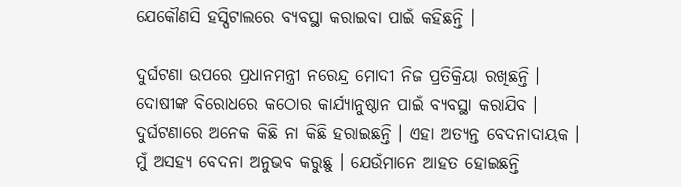ଯେକୌଣସି ହସ୍ପିଟାଲରେ ବ୍ୟବସ୍ଥା କରାଇବା ପାଇଁ କହିଛନ୍ତି ।

ଦୁର୍ଘଟଣା ଉପରେ ପ୍ରଧାନମନ୍ତ୍ରୀ ନରେନ୍ଦ୍ର ମୋଦୀ ନିଜ ପ୍ରତିକ୍ରିୟା ରଖିଛନ୍ତି । ଦୋଷୀଙ୍କ ବିରୋଧରେ କଠୋର କାର୍ଯ୍ୟାନୁଷ୍ଠାନ ପାଇଁ ବ୍ୟବସ୍ଥା କରାଯିବ । ଦୁର୍ଘଟଣାରେ ଅନେକ କିଛି ନା କିଛି ହରାଇଛନ୍ତି । ଏହା ଅତ୍ୟନ୍ତ ବେଦନାଦାୟକ । ମୁଁ ଅସହ୍ୟ ବେଦନା ଅନୁଭବ କରୁଛୁ । ଯେଉଁମାନେ ଆହତ ହୋଇଛନ୍ତି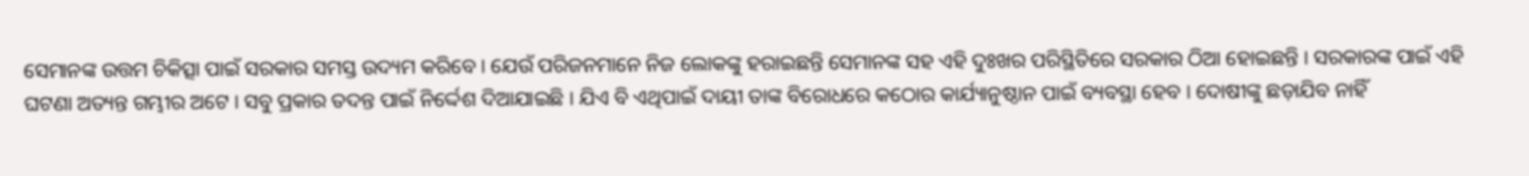ସେମାନଙ୍କ ଉତ୍ତମ ଚିକିତ୍ସା ପାଇଁ ସରକାର ସମସ୍ତ ଉଦ୍ୟମ କରିବେ । ଯେଉଁ ପରିଜନମାନେ ନିଜ ଲୋକଙ୍କୁ ହରାଇଛନ୍ତି ସେମାନଙ୍କ ସହ ଏହି ଦୁଃଖର ପରିସ୍ଥିତିରେ ସରକାର ଠିଆ ହୋଇଛନ୍ତି । ସରକାରଙ୍କ ପାଇଁ ଏହି ଘଟଣା ଅତ୍ୟନ୍ତ ଗମ୍ଭୀର ଅଟେ । ସବୁ ପ୍ରକାର ତଦନ୍ତ ପାଇଁ ନିର୍ଦ୍ଦେଶ ଦିଆଯାଇଛି । ଯିଏ ବି ଏଥିପାଇଁ ଦାୟୀ ତାଙ୍କ ବିରୋଧରେ କଠୋର କାର୍ଯ୍ୟାନୁଷ୍ଠାନ ପାଇଁ ବ୍ୟବସ୍ଥା ହେବ । ଦୋଷୀଙ୍କୁ ଛଡ଼ାଯିବ ନାହିଁ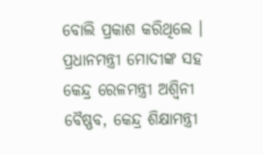ବୋଲି ପ୍ରକାଶ କରିଥିଲେ । ପ୍ରଧାନମନ୍ତ୍ରୀ ମୋଦୀଙ୍କ ସହ କେନ୍ଦ୍ର ରେଳମନ୍ତ୍ରୀ ଅଶ୍ୱିନୀ ବୈଷ୍ଣବ, କେନ୍ଦ୍ର ଶିକ୍ଷାମନ୍ତ୍ରୀ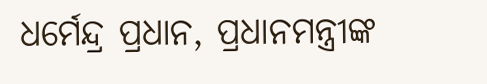ଧର୍ମେନ୍ଦ୍ର ପ୍ରଧାନ, ପ୍ରଧାନମନ୍ତ୍ରୀଙ୍କ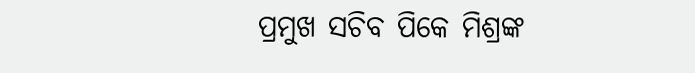ପ୍ରମୁଖ ସଚିବ ପିକେ ମିଶ୍ରଙ୍କ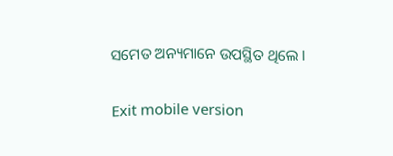ସମେତ ଅନ୍ୟମାନେ ଉପସ୍ଥିତ ଥିଲେ ।

Exit mobile version